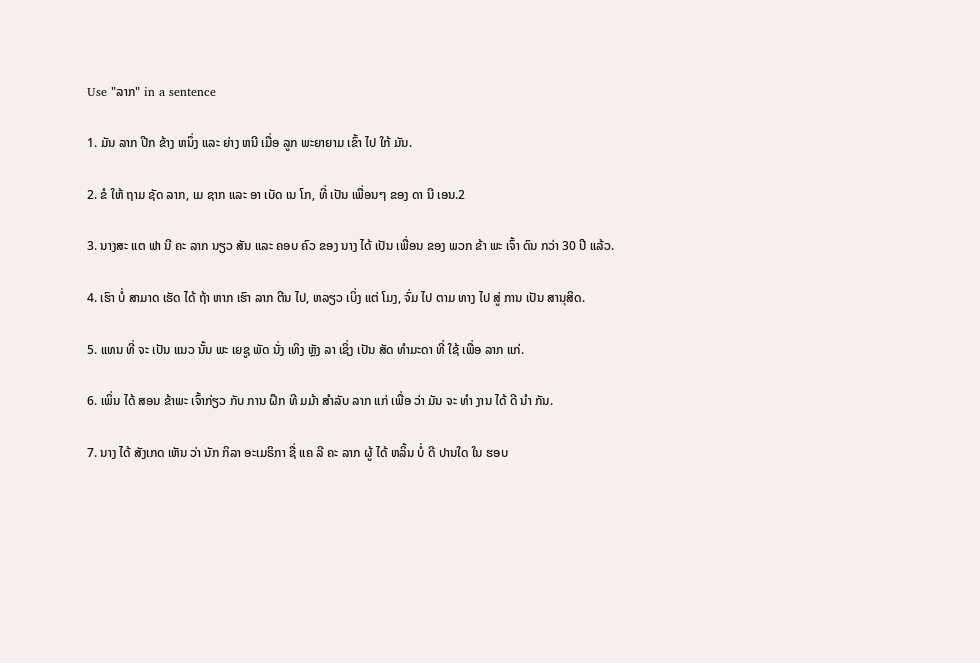Use "ລາກ" in a sentence

1. ມັນ ລາກ ປີກ ຂ້າງ ຫນຶ່ງ ແລະ ຍ່າງ ຫນີ ເມື່ອ ລູກ ພະຍາຍາມ ເຂົ້າ ໄປ ໃກ້ ມັນ.

2. ຂໍ ໃຫ້ ຖາມ ຊັດ ລາກ, ເມ ຊາກ ແລະ ອາ ເບັດ ເນ ໂກ, ທີ່ ເປັນ ເພື່ອນໆ ຂອງ ດາ ນີ ເອນ.2

3. ນາງສະ ແຕ ຟາ ນີ ຄະ ລາກ ນຽວ ສັນ ແລະ ຄອບ ຄົວ ຂອງ ນາງ ໄດ້ ເປັນ ເພື່ອນ ຂອງ ພວກ ຂ້າ ພະ ເຈົ້າ ດົນ ກວ່າ 30 ປີ ແລ້ວ.

4. ເຮົາ ບໍ່ ສາມາດ ເຮັດ ໄດ້ ຖ້າ ຫາກ ເຮົາ ລາກ ຕີນ ໄປ, ຫລຽວ ເບິ່ງ ແຕ່ ໂມງ, ຈົ່ມ ໄປ ຕາມ ທາງ ໄປ ສູ່ ການ ເປັນ ສານຸສິດ.

5. ແທນ ທີ່ ຈະ ເປັນ ແນວ ນັ້ນ ພະ ເຍຊູ ພັດ ນັ່ງ ເທິງ ຫຼັງ ລາ ເຊິ່ງ ເປັນ ສັດ ທໍາມະດາ ທີ່ ໃຊ້ ເພື່ອ ລາກ ແກ່.

6. ເພິ່ນ ໄດ້ ສອນ ຂ້າພະ ເຈົ້າກ່ຽວ ກັບ ການ ຝຶກ ທີ ມມ້າ ສໍາລັບ ລາກ ແກ່ ເພື່ອ ວ່າ ມັນ ຈະ ທໍາ ງານ ໄດ້ ດີ ນໍາ ກັນ.

7. ນາງ ໄດ້ ສັງເກດ ເຫັນ ວ່າ ນັກ ກິລາ ອະເມຣິກາ ຊື່ ແຄ ລີ ຄະ ລາກ ຜູ້ ໄດ້ ຫລິ້ນ ບໍ່ ດີ ປານໃດ ໃນ ຮອບ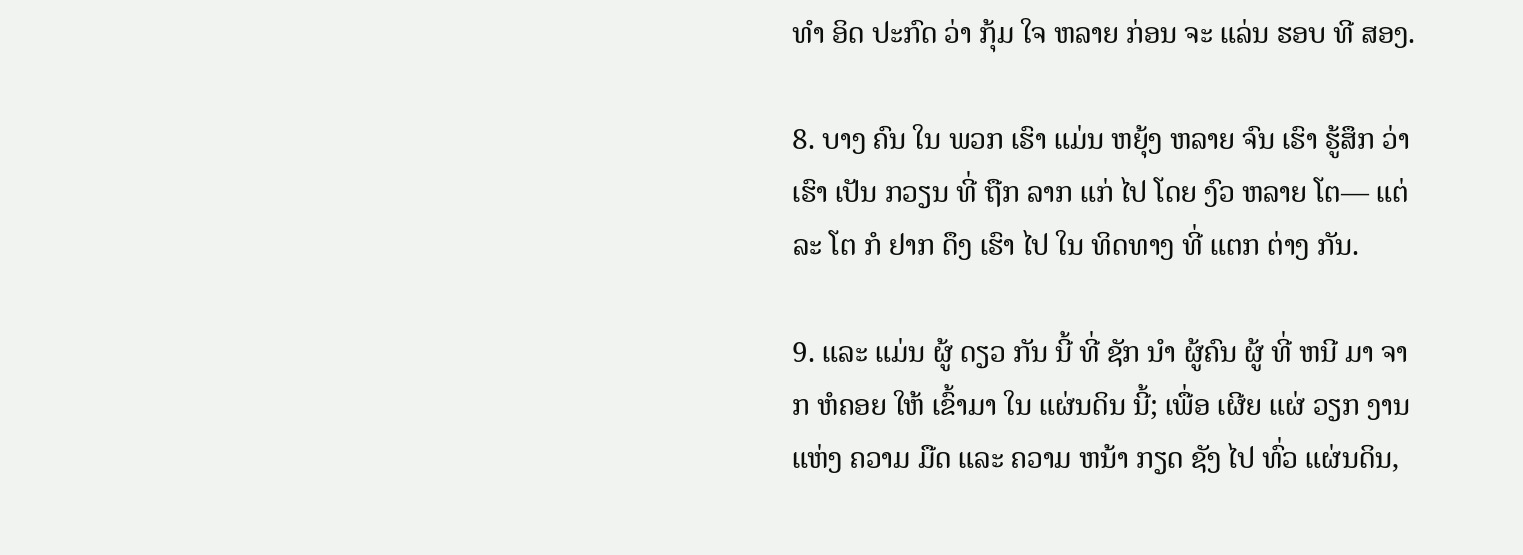ທໍາ ອິດ ປະກົດ ວ່າ ກຸ້ມ ໃຈ ຫລາຍ ກ່ອນ ຈະ ແລ່ນ ຮອບ ທີ ສອງ.

8. ບາງ ຄົນ ໃນ ພວກ ເຮົາ ແມ່ນ ຫຍຸ້ງ ຫລາຍ ຈົນ ເຮົາ ຮູ້ສຶກ ວ່າ ເຮົາ ເປັນ ກວຽນ ທີ່ ຖືກ ລາກ ແກ່ ໄປ ໂດຍ ງົວ ຫລາຍ ໂຕ— ແຕ່ລະ ໂຕ ກໍ ຢາກ ດຶງ ເຮົາ ໄປ ໃນ ທິດທາງ ທີ່ ແຕກ ຕ່າງ ກັນ.

9. ແລະ ແມ່ນ ຜູ້ ດຽວ ກັນ ນີ້ ທີ່ ຊັກ ນໍາ ຜູ້ຄົນ ຜູ້ ທີ່ ຫນີ ມາ ຈາກ ຫໍຄອຍ ໃຫ້ ເຂົ້າມາ ໃນ ແຜ່ນດິນ ນີ້; ເພື່ອ ເຜີຍ ແຜ່ ວຽກ ງານ ແຫ່ງ ຄວາມ ມືດ ແລະ ຄວາມ ຫນ້າ ກຽດ ຊັງ ໄປ ທົ່ວ ແຜ່ນດິນ,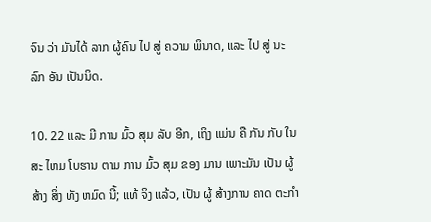ຈົນ ວ່າ ມັນໄດ້ ລາກ ຜູ້ຄົນ ໄປ ສູ່ ຄວາມ ພິນາດ, ແລະ ໄປ ສູ່ ນະລົກ ອັນ ເປັນນິດ.

10. 22 ແລະ ມີ ການ ມົ້ວ ສຸມ ລັບ ອີກ, ເຖິງ ແມ່ນ ຄື ກັນ ກັບ ໃນ ສະ ໄຫມ ໂບຮານ ຕາມ ການ ມົ້ວ ສຸມ ຂອງ ມານ ເພາະມັນ ເປັນ ຜູ້ ສ້າງ ສິ່ງ ທັງ ຫມົດ ນີ້; ແທ້ ຈິງ ແລ້ວ, ເປັນ ຜູ້ ສ້າງການ ຄາດ ຕະກໍາ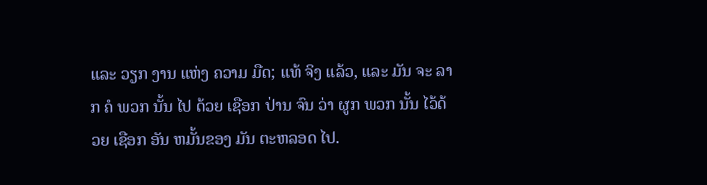ແລະ ວຽກ ງານ ແຫ່ງ ຄວາມ ມືດ; ແທ້ ຈິງ ແລ້ວ, ແລະ ມັນ ຈະ ລາກ ຄໍ ພວກ ນັ້ນ ໄປ ດ້ວຍ ເຊືອກ ປ່ານ ຈົນ ວ່າ ຜູກ ພວກ ນັ້ນ ໄວ້ດ້ວຍ ເຊືອກ ອັນ ຫມັ້ນຂອງ ມັນ ຕະຫລອດ ໄປ.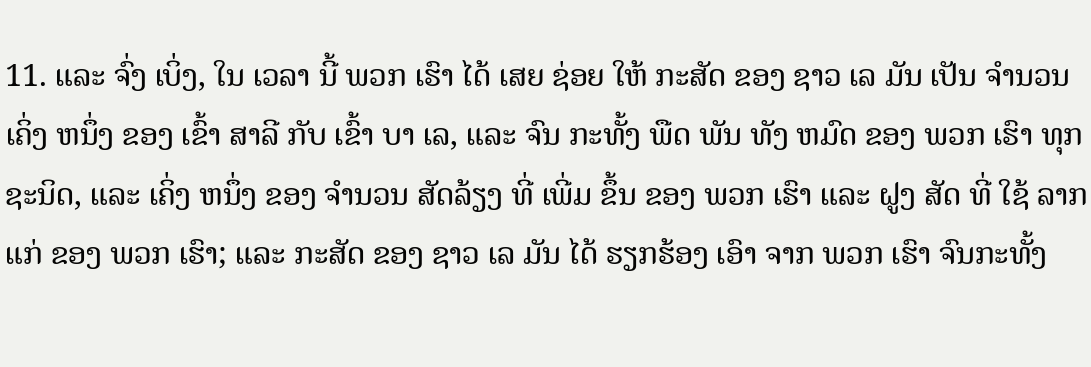11. ແລະ ຈົ່ງ ເບິ່ງ, ໃນ ເວລາ ນີ້ ພວກ ເຮົາ ໄດ້ ເສຍ ຊ່ອຍ ໃຫ້ ກະສັດ ຂອງ ຊາວ ເລ ມັນ ເປັນ ຈໍານວນ ເຄິ່ງ ຫນຶ່ງ ຂອງ ເຂົ້າ ສາລີ ກັບ ເຂົ້າ ບາ ເລ, ແລະ ຈົນ ກະທັ້ງ ພືດ ພັນ ທັງ ຫມົດ ຂອງ ພວກ ເຮົາ ທຸກ ຊະນິດ, ແລະ ເຄິ່ງ ຫນຶ່ງ ຂອງ ຈໍານວນ ສັດລ້ຽງ ທີ່ ເພີ່ມ ຂຶ້ນ ຂອງ ພວກ ເຮົາ ແລະ ຝູງ ສັດ ທີ່ ໃຊ້ ລາກ ແກ່ ຂອງ ພວກ ເຮົາ; ແລະ ກະສັດ ຂອງ ຊາວ ເລ ມັນ ໄດ້ ຮຽກຮ້ອງ ເອົາ ຈາກ ພວກ ເຮົາ ຈົນກະທັ້ງ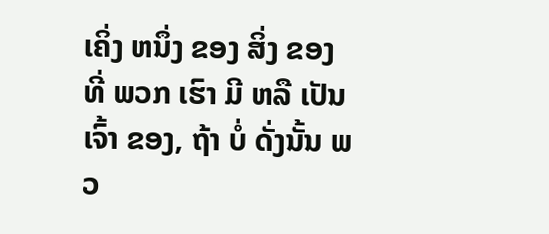ເຄິ່ງ ຫນຶ່ງ ຂອງ ສິ່ງ ຂອງ ທີ່ ພວກ ເຮົາ ມີ ຫລື ເປັນ ເຈົ້າ ຂອງ, ຖ້າ ບໍ່ ດັ່ງນັ້ນ ພວ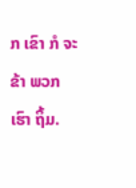ກ ເຂົາ ກໍ ຈະ ຂ້າ ພວກ ເຮົາ ຖິ້ມ.